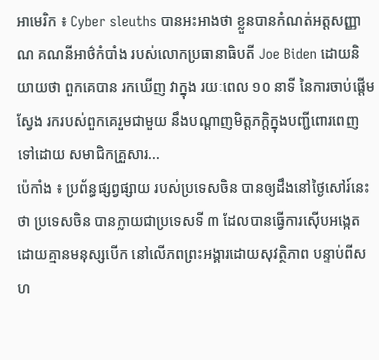អាមេរិក ៖ Cyber sleuths បានអះអាងថា ខ្លួនបានកំណត់អត្តសញ្ញាណ គណនីអាថ៌កំបាំង របស់លោកប្រធានាធិបតី Joe Biden ដោយនិយាយថា ពួកគេបាន រកឃើញ វាក្នុង រយៈពេល ១០ នាទី នៃការចាប់ផ្តើមស្វែង រករបស់ពួកគេរួមជាមួយ នឹងបណ្តាញមិត្តភក្តិក្នុងបញ្ជីពោរពេញ ទៅដោយ សមាជិកគ្រួសារ...
ប៉េកាំង ៖ ប្រព័ន្ធផ្សព្វផ្សាយ របស់ប្រទេសចិន បានឲ្យដឹងនៅថ្ងៃសៅរ៍នេះថា ប្រទេសចិន បានក្លាយជាប្រទេសទី ៣ ដែលបានធ្វើការស៊ើបអង្កេត ដោយគ្មានមនុស្សបើក នៅលើភពព្រះអង្គារដោយសុវត្ថិភាព បន្ទាប់ពីសហ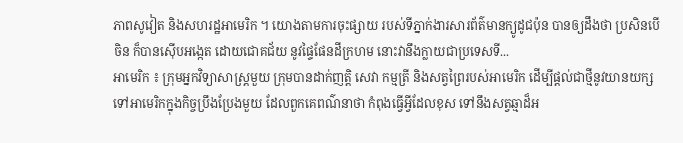ភាពសូវៀត និងសហរដ្ឋអាមេរិក ។ យោងតាមការចុះផ្សាយ របស់ទីភ្នាក់ងារសារព័ត៌មានក្យូដូជប៉ុន បានឲ្យដឹងថា ប្រសិនបើចិន ក៏បានស៊ើបអង្កេត ដោយជោគជ័យ នូវផ្ទៃផែនដីក្រហម នោះវានឹងក្លាយជាប្រទេសទី...
អាមេរិក ៖ ក្រុមអ្នកវិទ្យាសាស្ត្រមួយ ក្រុមបានដាក់ញត្តិ សេវា កម្មត្រី និងសត្វព្រៃរបស់អាមេរិក ដើម្បីផ្តល់ជាថ្មីនូវយានយក្ស ទៅអាមេរិកក្នុងកិច្ចប្រឹងប្រែងមួយ ដែលពួកគេពណ៌នាថា កំពុងធ្វើអ្វីដែលខុស ទៅនឹងសត្វឆ្មាដ៏អ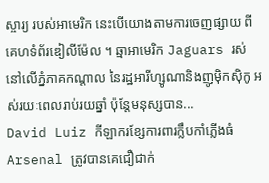ស្ចារ្យ របស់អាមេរិក នេះបើយោងតាមការចេញផ្សាយ ពីគេហទំព័រឌៀលីម៉ែល ។ ឆ្មាអាមេរិក Jaguars រស់នៅលើភ្នំភាគកណ្តាល នៃរដ្ឋអារីហ្សូណានិងញូម៉ិកស៊ិកូ អស់រយៈពេលរាប់រយឆ្នាំ ប៉ុន្តែមនុស្សបាន...
David Luiz កីឡាករខ្សែការពារក្លឹបកាំភ្លើងធំ Arsenal ត្រូវបានគេជឿជាក់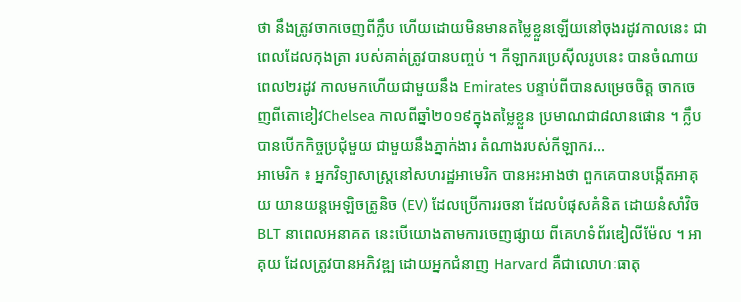ថា នឹងត្រូវចាកចេញពីក្លឹប ហើយដោយមិនមានតម្លៃខ្លួនឡើយនៅចុងរដូវកាលនេះ ជាពេលដែលកុងត្រា របស់គាត់ត្រូវបានបញ្ចប់ ។ កីឡាករប្រេស៊ីលរូបនេះ បានចំណាយពេល២រដូវ កាលមកហើយជាមួយនឹង Emirates បន្ទាប់ពីបានសម្រេចចិត្ត ចាកចេញពីតោខៀវChelsea កាលពីឆ្នាំ២០១៩ក្នុងតម្លៃខ្លួន ប្រមាណជា៨លានផោន ។ ក្លឹបបានបើកកិច្ចប្រជុំមួយ ជាមួយនឹងភ្នាក់ងារ តំណាងរបស់កីឡាករ...
អាមេរិក ៖ អ្នកវិទ្យាសាស្ត្រនៅសហរដ្ឋអាមេរិក បានអះអាងថា ពួកគេបានបង្កើតអាគុយ យានយន្តអេឡិចត្រូនិច (EV) ដែលប្រើការរចនា ដែលបំផុសគំនិត ដោយនំសាំវិច BLT នាពេលអនាគត នេះបើយោងតាមការចេញផ្សាយ ពីគេហទំព័រឌៀលីម៉ែល ។ អាគុយ ដែលត្រូវបានអភិវឌ្ឍ ដោយអ្នកជំនាញ Harvard គឺជាលោហៈធាតុ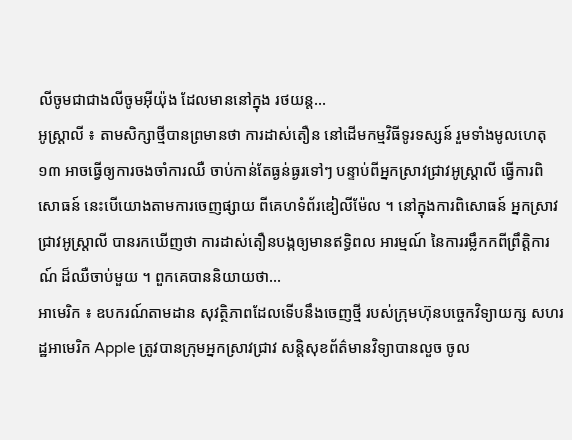លីចូមជាជាងលីចូមអ៊ីយ៉ុង ដែលមាននៅក្នុង រថយន្ត...
អូស្ត្រាលី ៖ តាមសិក្សាថ្មីបានព្រមានថា ការដាស់តឿន នៅដើមកម្មវិធីទូរទស្សន៍ រួមទាំងមូលហេតុ១៣ អាចធ្វើឲ្យការចងចាំការឈឺ ចាប់កាន់តែធ្ងន់ធ្ងរទៅៗ បន្ទាប់ពីអ្នកស្រាវជ្រាវអូស្ត្រាលី ធ្វើការពិសោធន៍ នេះបើយោងតាមការចេញផ្សាយ ពីគេហទំព័រឌៀលីម៉ែល ។ នៅក្នុងការពិសោធន៍ អ្នកស្រាវជ្រាវអូស្ត្រាលី បានរកឃើញថា ការដាស់តឿនបង្កឲ្យមានឥទ្ធិពល អារម្មណ៍ នៃការរម្លឹកកពីព្រឹត្តិការណ៍ ដ៏ឈឺចាប់មួយ ។ ពួកគេបាននិយាយថា...
អាមេរិក ៖ ឧបករណ៍តាមដាន សុវត្ថិភាពដែលទើបនឹងចេញថ្មី របស់ក្រុមហ៊ុនបច្ចេកវិទ្យាយក្ស សហរដ្ឋអាមេរិក Apple ត្រូវបានក្រុមអ្នកស្រាវជ្រាវ សន្តិសុខព័ត៌មានវិទ្យាបានលួច ចូល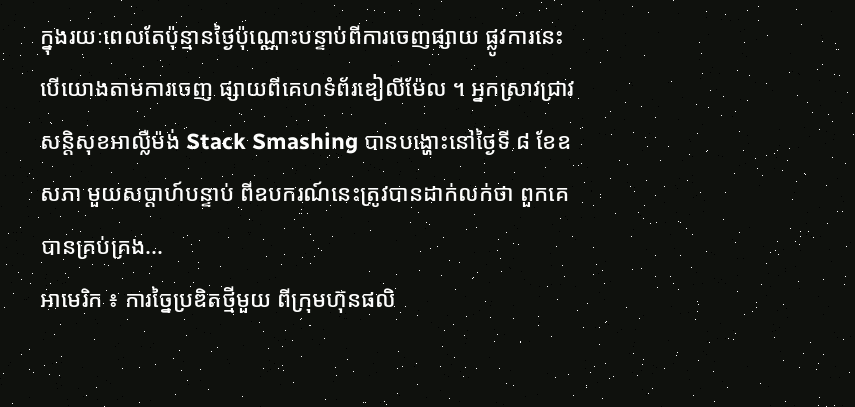ក្នុងរយៈពេលតែប៉ុន្មានថ្ងៃប៉ុណ្ណោះបន្ទាប់ពីការចេញផ្សាយ ផ្លូវការនេះបើយោងតាមការចេញ ផ្សាយពីគេហទំព័រឌៀលីម៉ែល ។ អ្នកស្រាវជ្រាវសន្តិសុខអាល្លឺម៉ង់ Stack Smashing បានបង្ហោះនៅថ្ងៃទី ៨ ខែឧសភា មួយសប្តាហ៍បន្ទាប់ ពីឧបករណ៍នេះត្រូវបានដាក់លក់ថា ពួកគេបានគ្រប់គ្រង...
អាមេរិក ៖ ការច្នៃប្រឌិតថ្មីមួយ ពីក្រុមហ៊ុនផលិ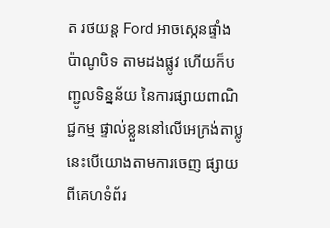ត រថយន្ត Ford អាចស្កេនផ្ទាំង ប៉ាណូបិទ តាមដងផ្លូវ ហើយក៏បញ្ជូលទិន្នន័យ នៃការផ្សាយពាណិជ្ជកម្ម ផ្ទាល់ខ្លួននៅលើអេក្រង់តាប្លូ នេះបើយោងតាមការចេញ ផ្សាយពីគេហទំព័រ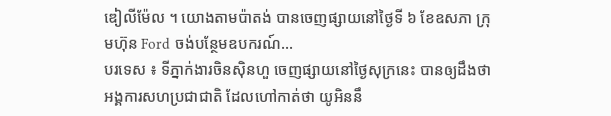ឌៀលីម៉ែល ។ យោងតាមប៉ាតង់ បានចេញផ្សាយនៅថ្ងៃទី ៦ ខែឧសភា ក្រុមហ៊ុន Ford ចង់បន្ថែមឧបករណ៍...
បរទេស ៖ ទីភ្នាក់ងារចិនស៊ិនហួ ចេញផ្សាយនៅថ្ងៃសុក្រនេះ បានឲ្យដឹងថា អង្គការសហប្រជាជាតិ ដែលហៅកាត់ថា យូអិននឹ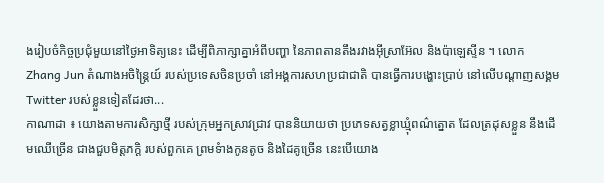ងរៀបចំកិច្ចប្រជុំមួយនៅថ្ងៃអាទិត្យនេះ ដើម្បីពិភាក្សាគ្នាអំពីបញ្ហា នៃភាពតានតឹងរវាងអ៊ីស្រាអ៊ែល និងប៉ាឡេស្ទីន ។ លោក Zhang Jun តំណាងអចិន្ត្រៃយ៍ របស់ប្រទេសចិនប្រចាំ នៅអង្គការសហប្រជាជាតិ បានធ្វើការបង្ហោះប្រាប់ នៅលើបណ្តាញសង្គម Twitter របស់ខ្លួនទៀតដែរថា...
កាណាដា ៖ យោងតាមការសិក្សាថ្មី របស់ក្រុមអ្នកស្រាវជ្រាវ បាននិយាយថា ប្រភេទសត្វខ្លាឃ្មុំពណ៌ត្នោត ដែលត្រដុសខ្លួន នឹងដើមឈើច្រើន ជាងជួបមិត្តភក្តិ របស់ពួកគេ ព្រមទំាងកូនតូច និងដៃគូច្រើន នេះបើយោង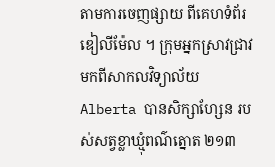តាមការចេញផ្សាយ ពីគេហទំព័រឌៀលីម៉ែល ។ ក្រុមអ្នកស្រាវជ្រាវ មកពីសាកលវិទ្យាល័យ Alberta បានសិក្សាហ្សែន របស់សត្វខ្លាឃ្មុំពណ៌ត្នោត ២១៣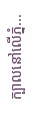ក្បាលនៅលើភ្នំ...